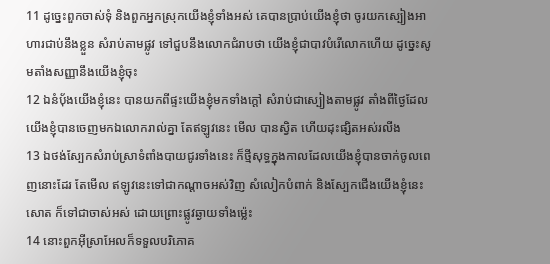11 ដូច្នេះពួកចាស់ទុំ និងពួកអ្នកស្រុកយើងខ្ញុំទាំងអស់ គេបានប្រាប់យើងខ្ញុំថា ចូរយកស្បៀងអាហារជាប់នឹងខ្លួន សំរាប់តាមផ្លូវ ទៅជួបនឹងលោកជំរាបថា យើងខ្ញុំជាបាវបំរើលោកហើយ ដូច្នេះសូមតាំងសញ្ញានឹងយើងខ្ញុំចុះ
12 ឯនំបុ័ងយើងខ្ញុំនេះ បានយកពីផ្ទះយើងខ្ញុំមកទាំងក្តៅ សំរាប់ជាស្បៀងតាមផ្លូវ តាំងពីថ្ងៃដែលយើងខ្ញុំបានចេញមកឯលោករាល់គ្នា តែឥឡូវនេះ មើល បានស្វិត ហើយដុះផ្សិតអស់រលីង
13 ឯថង់ស្បែកសំរាប់ស្រាទំពាំងបាយជូរទាំងនេះ ក៏ថ្មីសុទ្ធក្នុងកាលដែលយើងខ្ញុំបានចាក់ចូលពេញនោះដែរ តែមើល ឥឡូវនេះទៅជាកណ្តាចអស់វិញ សំលៀកបំពាក់ និងស្បែកជើងយើងខ្ញុំនេះសោត ក៏ទៅជាចាស់អស់ ដោយព្រោះផ្លូវឆ្ងាយទាំងម៉្លេះ
14 នោះពួកអ៊ីស្រាអែលក៏ទទួលបរិភោគ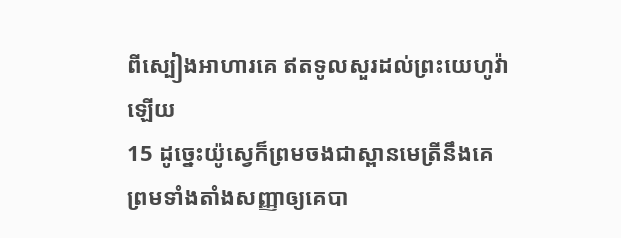ពីស្បៀងអាហារគេ ឥតទូលសួរដល់ព្រះយេហូវ៉ាឡើយ
15 ដូច្នេះយ៉ូស្វេក៏ព្រមចងជាស្ពានមេត្រីនឹងគេ ព្រមទាំងតាំងសញ្ញាឲ្យគេបា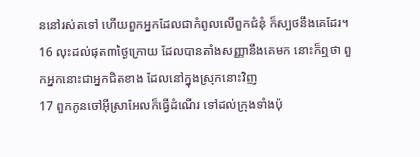ននៅរស់តទៅ ហើយពួកអ្នកដែលជាកំពូលលើពួកជំនុំ ក៏ស្បថនឹងគេដែរ។
16 លុះដល់ផុត៣ថ្ងៃក្រោយ ដែលបានតាំងសញ្ញានឹងគេមក នោះក៏ឮថា ពួកអ្នកនោះជាអ្នកជិតខាង ដែលនៅក្នុងស្រុកនោះវិញ
17 ពួកកូនចៅអ៊ីស្រាអែលក៏ធ្វើដំណើរ ទៅដល់ក្រុងទាំងប៉ុ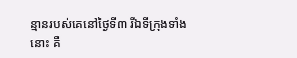ន្មានរបស់គេនៅថ្ងៃទី៣ រីឯទីក្រុងទាំងនោះ គឺ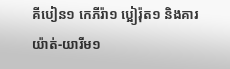គីបៀន១ កេភីរ៉ា១ ប្អៀរ៉ុត១ និងគារយ៉ាត់-យារីម១